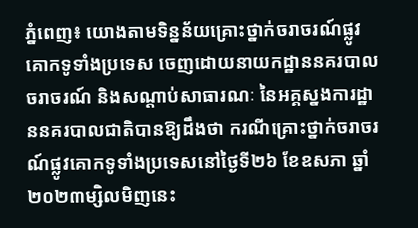ភ្នំពេញ៖ យោងតាមទិន្នន័យគ្រោះថ្នាក់ចរាចរណ៍ផ្លូវគោកទូទាំងប្រទេស ចេញដោយនាយកដ្ឋាននគរបាលចរាចរណ៍ និងសណ្តាប់សាធារណៈ នៃអគ្គស្នងការដ្ឋាននគរបាលជាតិបានឱ្យដឹងថា ករណីគ្រោះថ្នាក់ចរាចរណ៍ផ្លូវគោកទូទាំងប្រទេសនៅថ្ងៃទី២៦ ខែឧសភា ឆ្នាំ២០២៣ម្សិលមិញនេះ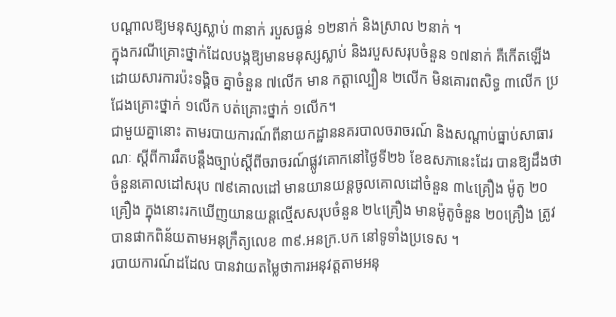បណ្តាលឱ្យមនុស្សស្លាប់ ៣នាក់ របួសធ្ងន់ ១២នាក់ និងស្រាល ២នាក់ ។
ក្នុងករណីគ្រោះថ្នាក់ដែលបង្កឱ្យមានមនុស្សស្លាប់ និងរបួសសរុបចំនួន ១៧នាក់ គឺកើតឡើងដោយសារការប៉ះទង្គិច គ្នាចំនួន ៧លើក មាន កត្តាល្បឿន ២លើក មិនគោរពសិទ្ធ ៣លើក ប្រជែងគ្រោះថ្នាក់ ១លើក បត់គ្រោះថ្នាក់ ១លើក។
ជាមួយគ្នានោះ តាមរបាយការណ៍ពីនាយកដ្ឋាននគរបាលចរាចរណ៍ និងសណ្តាប់ធ្នាប់សាធារណៈ ស្តីពីការរឹតបន្ដឹងច្បាប់ស្ដីពីចរាចរណ៍ផ្លូវគោកនៅថ្ងៃទី២៦ ខែឧសភានេះដែរ បានឱ្យដឹងថា ចំនួនគោលដៅសរុប ៧៩គោលដៅ មានយានយន្តចូលគោលដៅចំនួន ៣៤គ្រឿង ម៉ូតូ ២០គ្រឿង ក្នុងនោះរកឃើញយានយន្តល្មើសសរុបចំនួន ២៤គ្រឿង មានម៉ូតូចំនួន ២០គ្រឿង ត្រូវបានផាកពិន័យតាមអនុក្រឹត្យលេខ ៣៩.អនក្រ.បក នៅទូទាំងប្រទេស ។
របាយការណ៍ដដែល បានវាយតម្លៃថាការអនុវត្តតាមអនុ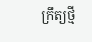ក្រឹត្យថ្មី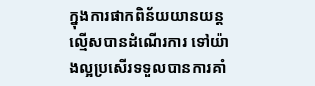ក្នុងការផាកពិន័យយានយន្តល្មើសបានដំណើរការ ទៅយ៉ាងល្អប្រសើរទទួលបានការគាំ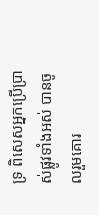ទ្រ ពិសេសអ្នកប្រើប្រាស់ផ្លូវទាំងអស់ បានចូលរួមគោរ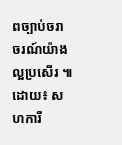ពច្បាប់ចរាចរណ៍យ៉ាងល្អប្រសើរ ៕
ដោយ៖ សហការី